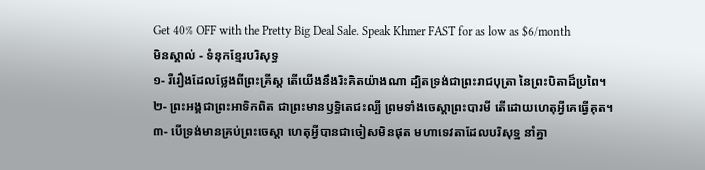Get 40% OFF with the Pretty Big Deal Sale. Speak Khmer FAST for as low as $6/month
មិនស្គាល់ - ទំនុកខ្មែរបរិសុទ្ធ
១- រឺរឿងដែលថ្លែងពីព្រះគ្រីស្ត តើយើងនឹងរិះគិតយ៉ាងណា ដ្បិតទ្រង់ជាព្រះរាជបុត្រា នៃព្រះបិតាដ៏ប្រពៃ។
២- ព្រះអង្គជាព្រះអាទិកពិត ជាព្រះមានឫទ្ធិតេជះល្បី ព្រមទាំងចេស្តាព្រះបារមី តើដោយហេតុអ្វីគេធ្វើគុត។
៣- បើទ្រង់មានគ្រប់ព្រះចេស្តា ហេតុអ្វីបានជាចៀសមិនផុត មហាទេវតាដែលបរិសុទ្ឋ នាំគ្នា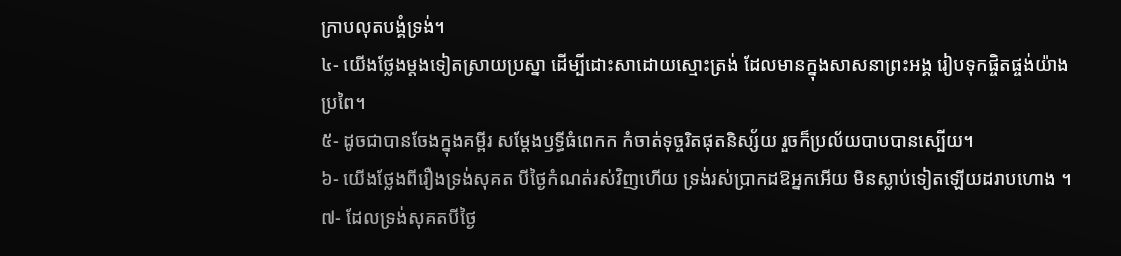ក្រាបលុតបង្គំទ្រង់។
៤- យើងថ្លែងម្ដងទៀតស្រាយប្រស្នា ដើម្បីដោះសាដោយស្មោះត្រង់ ដែលមានក្នុងសាសនាព្រះអង្គ រៀបទុកផ្ចិតផ្ចង់យ៉ាងប្រពៃ។
៥- ដូចជាបានចែងក្នុងគម្ពីរ សម្តែងឫទ្ធីធំពេកក កំចាត់ទុច្ចរិតផុតនិស្ស័យ រួចក៏ប្រល័យបាបបានស្បើយ។
៦- យើងថ្លែងពីរឿងទ្រង់សុគត បីថ្ងៃកំណត់រស់វិញហើយ ទ្រង់រស់ប្រាកដឱអ្នកអើយ មិនស្លាប់ទៀតឡើយដរាបហោង ។
៧- ដែលទ្រង់សុគតបីថ្ងៃ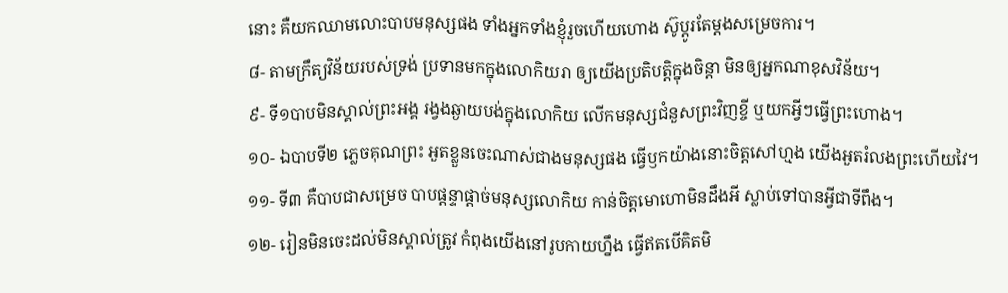នោះ គឺយកឈាមលោះបាបមនុស្សផង ទាំងអ្នកទាំងខ្ញុំរួចហើយហោង ស៊ូប្ដូរតែម្ដងសម្រេចការ។
៨- តាមក្រឹត្យវិន័យរបស់ទ្រង់ ប្រទានមកក្នុងលោកិយរា ឲ្យយើងប្រតិបត្តិក្នុងចិន្តា មិនឲ្យអ្នកណាខុសវិន័យ។
៩- ទី១បាបមិនស្គាល់ព្រះអង្គ រង្វងឆ្ងាយបង់ក្នុងលោកិយ លើកមនុស្សជំនួសព្រះវិញខ្ចី ឬយកអ្វីៗធ្វើព្រះហោង។
១០- ឯបាបទី២ ភ្លេចគុណព្រះ អួតខ្លួនចេះណាស់ជាងមនុស្សផង ធ្វើឫកយ៉ាងនោះចិត្តសៅហ្មង យើងអួតរំលងព្រះហើយវៃ។
១១- ទី៣ គឺបាបជាសម្រេច បាបផ្តន្ទាផ្តាច់មនុស្សលោកិយ កាន់ចិត្តមោហោមិនដឹងអី ស្លាប់ទៅបានអ្វីជាទីពឹង។
១២- រៀនមិនចេះដល់មិនស្គាល់ត្រូវ កំពុងយើងនៅរូបកាយហ្នឹង ធ្វើឥតបើគិតមិ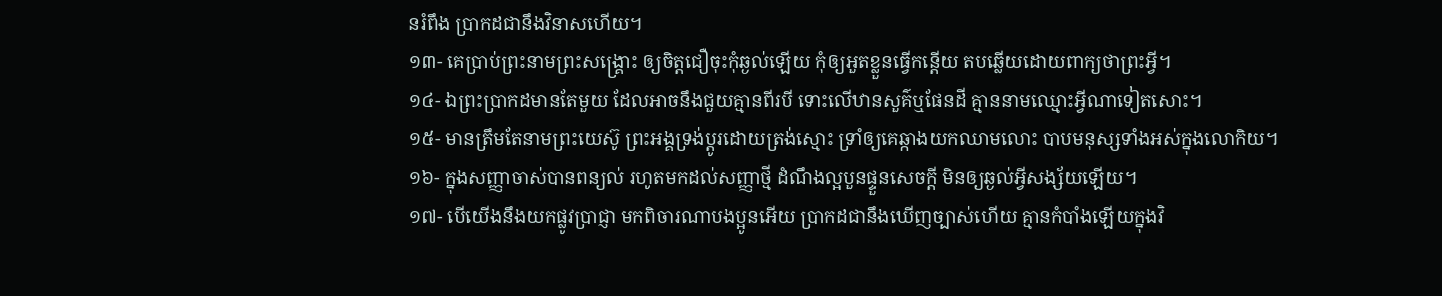នរំពឹង ប្រាកដជានឹងវិនាសហើយ។
១៣- គេប្រាប់ព្រះនាមព្រះសង្រ្គោះ ឲ្យចិត្តជឿចុះកុំឆ្ងល់ឡើយ កុំឲ្យអួតខ្លួនធ្វើកន្តើយ តបឆ្លើយដោយពាក្យថាព្រះអ្វី។
១៤- ឯព្រះប្រាកដមានតែមួយ ដែលអាចនឹងជួយគ្មានពីរបី ទោះលើឋានសួគ៌ឬផែនដី គ្មាននាមឈ្មោះអ្វីណាទៀតសោះ។
១៥- មានត្រឹមតែនាមព្រះយេស៊ូ ព្រះអង្គទ្រង់ប្តូរដោយត្រង់ស្មោះ ទ្រាំឲ្យគេឆ្កាងយកឈាមលោះ បាបមនុស្សទាំងអស់ក្នុងលោកិយ។
១៦- ក្នុងសញ្ញាចាស់បានពន្យល់ រហូតមកដល់សញ្ញាថ្មី ដំណឹងល្អបួនផ្ទួនសេចក្តី មិនឲ្យឆ្ងល់អ្វីសង្ស័យឡើយ។
១៧- បើយើងនឹងយកផ្លូវប្រាជ្ញា មកពិចារណាបងប្អូនអើយ ប្រាកដជានឹងឃើញច្បាស់ហើយ គ្មានកំបាំងឡើយក្នុងវិ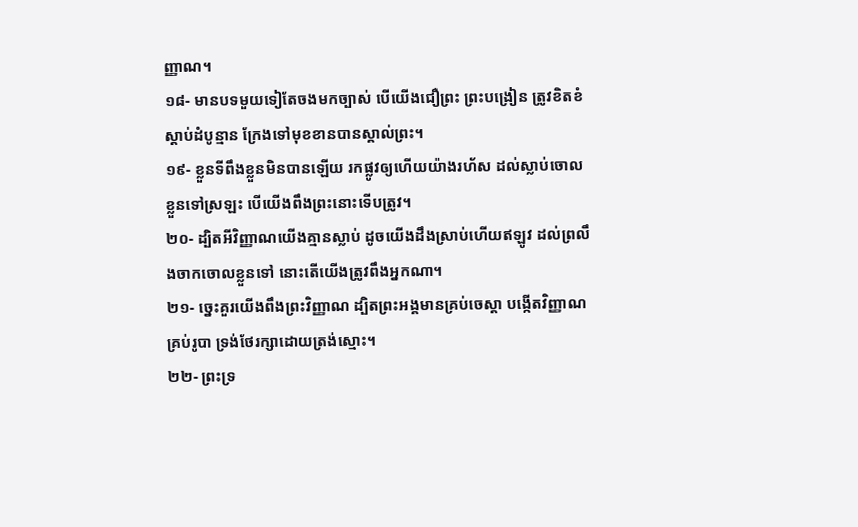ញ្ញាណ។
១៨- មានបទមួយទៀតែចងមកច្បាស់ បើយើងជឿព្រះ ព្រះបង្រៀន ត្រូវខិតខំស្តាប់ដំបូន្មាន ក្រែងទៅមុខខានបានស្គាល់ព្រះ។
១៩- ខ្លួនទីពឹងខ្លួនមិនបានឡើយ រកផ្លូវឲ្យហើយយ៉ាងរហ័ស ដល់ស្លាប់ចោលខ្លួនទៅស្រឡះ បើយើងពឹងព្រះនោះទើបត្រូវ។
២០- ដ្បិតអីវិញ្ញាណយើងគ្មានស្លាប់ ដូចយើងដឹងស្រាប់ហើយឥឡូវ ដល់ព្រលឹងចាកចោលខ្លួនទៅ នោះតើយើងត្រូវពឹងអ្នកណា។
២១- ច្នេះគួរយើងពឹងព្រះវិញ្ញាណ ដ្បិតព្រះអង្គមានគ្រប់ចេស្តា បង្កើតវិញ្ញាណគ្រប់រូបា ទ្រង់ថែរក្សាដោយត្រង់ស្មោះ។
២២- ព្រះទ្រ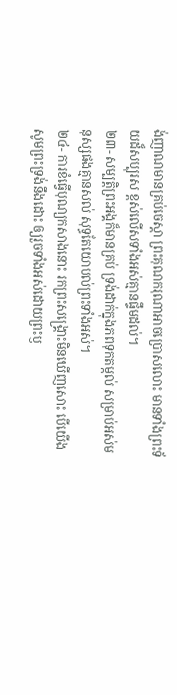ង់ញាណមានគ្រប់ចេស្តា ព្រះគុណករុណាអាចប្រោសលោះ មានទាំងព្រះទ័យដ៏សប្បុរស ខ្ពស់លើសទាំងអស់គ្មានផ្ទឹមដល់។
២៣- សម្បត្តិព្រះអង្គក៏មានគ្រប់ ទ្រង់ដាក់ក្នុងភពទុកតម្កល់ សម្រាប់អស់មនុស្សផងគ្មានសល់ សុទ្ធតែយោបល់ព្រះទាំងអស់។
២៤- ការខំធ្វើបុណ្យកសាងនោះ រកព្រះសង្គ្រោះមិនឃើញសោះ បើយើងសូមព្រះទ្រង់នឹងដោះ ឲ្យរួចទាំងអស់ដោយព្រះឫ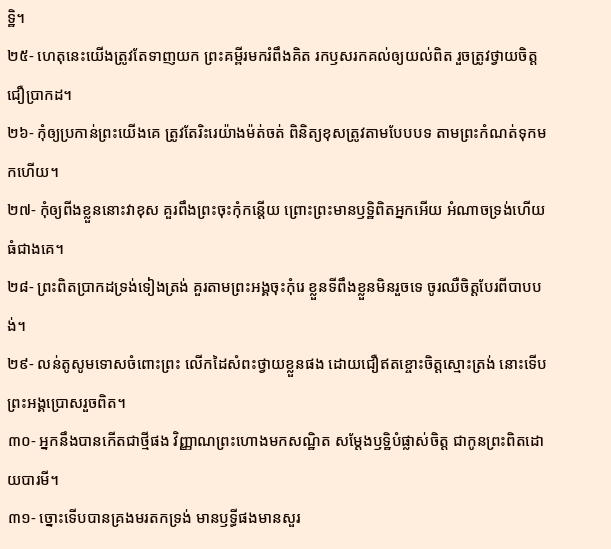ទ្ឋិ។
២៥- ហេតុនេះយើងត្រូវតែទាញយក ព្រះគម្ពីរមករំពឹងគិត រកឫសរកគល់ឲ្យយល់ពិត រួចត្រូវថ្វាយចិត្តជឿប្រាកដ។
២៦- កុំឲ្យប្រកាន់ព្រះយើងគេ ត្រូវតែរិះរេយ៉ាងម៉ត់ចត់ ពិនិត្យខុសត្រូវតាមបែបបទ តាមព្រះកំណត់ទុកមកហើយ។
២៧- កុំឲ្យពីងខ្លួននោះវាខុស គួរពឹងព្រះចុះកុំកន្តើយ ព្រោះព្រះមានឫទ្ឋិពិតអ្នកអើយ អំណាចទ្រង់ហើយធំជាងគេ។
២៨- ព្រះពិតប្រាកដទ្រង់ទៀងត្រង់ គួរតាមព្រះអង្គចុះកុំរេ ខ្លួនទីពឹងខ្លួនមិនរួចទេ ចូរឈឺចិត្តបែរពីបាបបង់។
២៩- លន់តូសូមទោសចំពោះព្រះ លើកដៃសំពះថ្វាយខ្លួនផង ដោយជឿឥតខ្ចោះចិត្តស្មោះត្រង់ នោះទើបព្រះអង្គប្រោសរួចពិត។
៣០- អ្នកនឹងបានកើតជាថ្មីផង វិញ្ញាណព្រះហោងមកសណ្ឋិត សម្តែងឫទ្ឋិបំផ្លាស់ចិត្ត ជាកូនព្រះពិតដោយបារមី។
៣១- ច្នោះទើបបានគ្រងមរតកទ្រង់ មានឫទ្ធីផងមានសួរ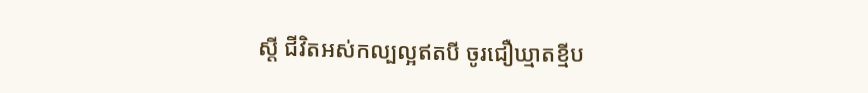ស្តី ជីវិតអស់កល្បល្អឥតបី ចូរជឿឃ្មាតខ្មីប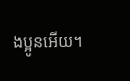ងប្អូនអើយ។